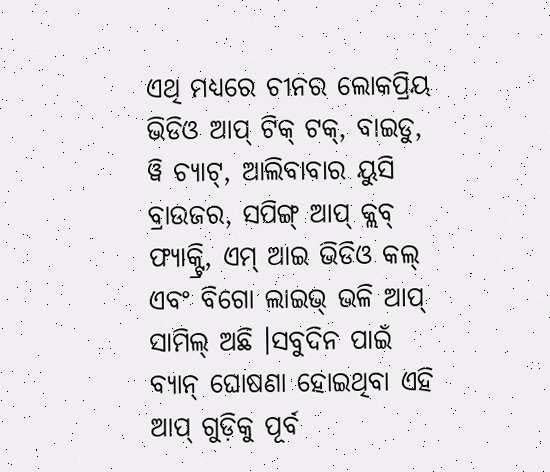ଏଥି ମଧ୍ୟରେ ଚୀନର ଲୋକପ୍ରିୟ ଭିଡିଓ ଆପ୍ ଟିକ୍ ଟକ୍, ବାଇଡୁ, ୱି ଚ୍ୟାଟ୍, ଆଲିବାବାର ୟୁସି ବ୍ରାଉଜର, ସପିଙ୍ଗ୍ ଆପ୍ କ୍ଲବ୍ ଫ୍ୟାକ୍ଟ୍ରି, ଏମ୍ ଆଇ ଭିଡିଓ କଲ୍ ଏବଂ ବିଗୋ ଲାଇଭ୍ ଭଳି ଆପ୍ ସାମିଲ୍ ଅଛି ।ସବୁଦିନ ପାଇଁ ବ୍ୟାନ୍ ଘୋଷଣା ହୋଇଥିବା ଏହି ଆପ୍ ଗୁଡ଼ିକୁ ପୂର୍ବ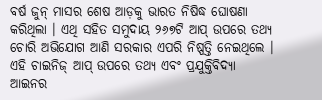ବର୍ଷ ଜୁନ୍ ମାସର ଶେଷ ଆଡ଼କୁ ଭାରତ ନିଷିଦ୍ଧ ଘୋଷଣା କରିଥିଲା । ଏଥି ସହିତ ସମୁଦାୟ ୨୬୭ଟି ଆପ୍ ଉପରେ ତଥ୍ୟ ଚୋରି ଅଭିଯୋଗ ଆଣି ସରକାର ଏପରି ନିଷ୍ପତ୍ତି ନେଇଥିଲେ । ଏହି ଚାଇନିଜ୍ ଆପ୍ ଉପରେ ତଥ୍ୟ ଏବଂ ପ୍ରଯୁକ୍ତିବିଦ୍ୟା ଆଇନର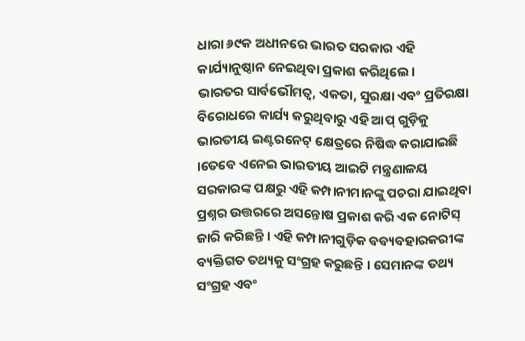ଧାରା ୬୯କ ଅଧୀନରେ ଭାରତ ସରକାର ଏହି କାର୍ଯ୍ୟାନୁଷ୍ଠାନ ନେଇଥିବା ପ୍ରକାଶ କରିଥିଲେ।
ଭାରତର ସାର୍ବଭୌମତ୍ୱ, ଏକତା, ସୁରକ୍ଷା ଏବଂ ପ୍ରତିରକ୍ଷା ବିରୋଧରେ କାର୍ଯ୍ୟ କରୁଥିବାରୁ ଏହି ଆପ୍ ଗୁଡ଼ିକୁ ଭାରତୀୟ ଇଣ୍ଟରନେଟ୍ କ୍ଷେତ୍ରରେ ନିଷିଦ୍ଧ କରାଯାଇଛି ।ତେବେ ଏନେଇ ଭାରତୀୟ ଆଇଟି ମନ୍ତ୍ରଣାଳୟ ସରକାରଙ୍କ ପକ୍ଷରୁ ଏହି କମ୍ପାନୀମାନଙ୍କୁ ପଚରା ଯାଇଥିବା ପ୍ରଶ୍ନର ଉତ୍ତରରେ ଅସନ୍ତୋଷ ପ୍ରକାଶ କରି ଏକ ନୋଟିସ୍ ଜାରି କରିଛନ୍ତି । ଏହି କମ୍ପାନୀଗୁଡ଼ିକ ବବ୍ୟବହାରକରୀଙ୍କ ବ୍ୟକ୍ତିଗତ ତଥ୍ୟକୁ ସଂଗ୍ରହ କରୁଛନ୍ତି । ସେମାନଙ୍କ ତଥ୍ୟ ସଂଗ୍ରହ ଏବଂ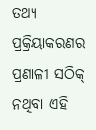ତଥ୍ୟ ପ୍ରକ୍ରିୟାକରଣର ପ୍ରଣାଳୀ ସଠିକ୍ ନଥିବା ଏହି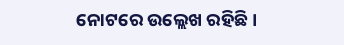ନୋଟରେ ଉଲ୍ଲେଖ ରହିଛି ।